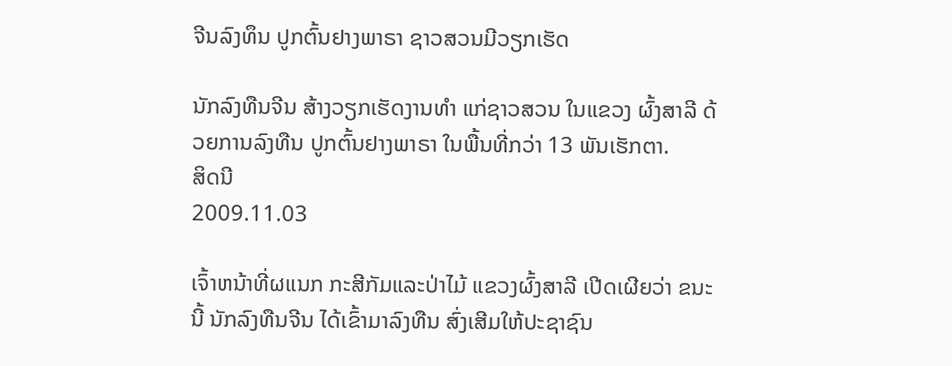ຈີນລົງທຶນ ປູກຕົ້ນຢາງພາຣາ ຊາວສວນມີວຽກເຮັດ

ນັກລົງທືນຈີນ ສ້າງວຽກເຮັດງານທຳ ແກ່ຊາວສວນ ໃນແຂວງ ຜົ້ງສາລີ ດ້ວຍການລົງທືນ ປູກຕົ້ນຢາງພາຣາ ໃນພື້ນທີ່ກວ່າ 13 ພັນເຮັກຕາ.
ສິດນີ
2009.11.03

ເຈົ້າຫນ້າທີ່ຜແນກ ກະສີກັມແລະປ່າໄມ້ ແຂວງຜົ້ງສາລີ ເປີດເຜີຍວ່າ ຂນະນີ້ ນັກລົງທືນຈີນ ໄດ້ເຂົ້າມາລົງທືນ ສົ່ງເສີມໃຫ້ປະຊາຊົນ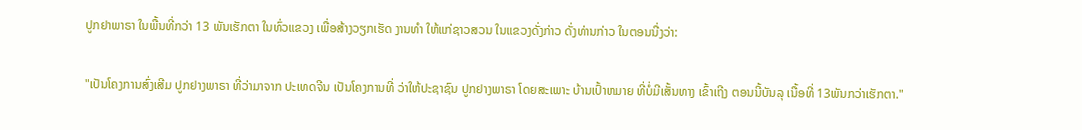ປູກຢາພາຣາ ໃນພື້ນທີ່ກວ່າ 13 ພັນເຮັກຕາ ໃນທົ່ວແຂວງ ເພື່ອສ້າງວຽກເຮັດ ງານທຳ ໃຫ້ແກ່ຊາວສວນ ໃນແຂວງດັ່ງກ່າວ ດັ່ງທ່ານກ່າວ ໃນຕອນນື່ງວ່າ:

"ເປັນໂຄງການສົ່ງເສີມ ປູກຢາງພາຣາ ທີ່ວ່າມາຈາກ ປະເທດຈີນ ເປັນໂຄງການທີ່ ວ່າໃຫ້ປະຊາຊົນ ປູກຢາງພາຣາ ໂດຍສະເພາະ ບ້ານເປົ້າຫມາຍ ທີ່ບໍ່ມີເສັ້ນທາງ ເຂົ້າເຖີງ ຕອນນີ້ບັນລຸ ເນື້ອທີ່ 13ພັນກວ່າເຮັກຕາ."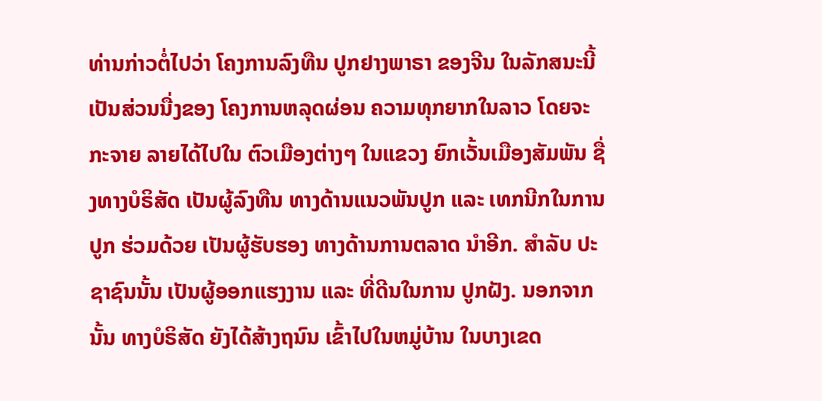ທ່ານກ່າວຕໍ່ໄປວ່າ ໂຄງການລົງທືນ ປູກຢາງພາຣາ ຂອງຈີນ ໃນລັກສນະນີ້ ເປັນສ່ວນນື່ງຂອງ ໂຄງການຫລຸດຜ່ອນ ຄວາມທຸກຍາກໃນລາວ ໂດຍຈະກະຈາຍ ລາຍໄດ້ໄປໃນ ຕົວເມືອງຕ່າງໆ ໃນແຂວງ ຍົກເວັ້ນເມືອງສັມພັນ ຊື່ງທາງບໍຣິສັດ ເປັນຜູ້ລົງທືນ ທາງດ້ານແນວພັນປູກ ແລະ ເທກນີກໃນການປູກ ຮ່ວມດ້ວຍ ເປັນຜູ້ຮັບຮອງ ທາງດ້ານການຕລາດ ນຳອີກ. ສຳລັບ ປະຊາຊົນນັ້ນ ເປັນຜູ້ອອກແຮງງານ ແລະ ທີ່ດີນໃນການ ປູກຝັງ. ນອກຈາກນັ້ນ ທາງບໍຣິສັດ ຍັງໄດ້ສ້າງຖນົນ ເຂົ້າໄປໃນຫມູ່ບ້ານ ໃນບາງເຂດ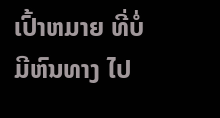ເປົ້າຫມາຍ ທີ່ບໍ່ມີຫົນທາງ ໄປ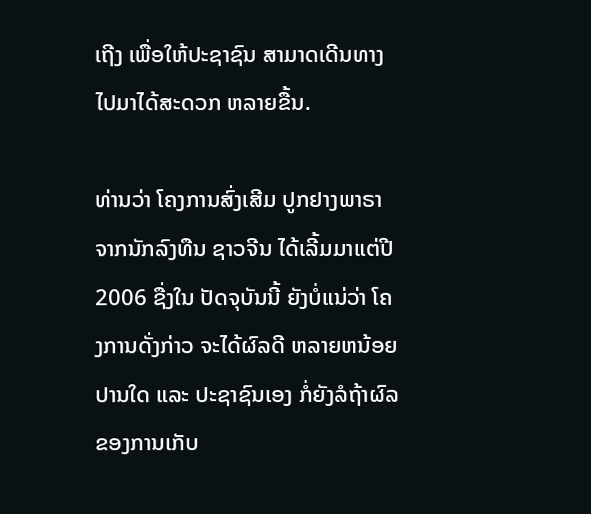ເຖີງ ເພື່ອໃຫ້ປະຊາຊົນ ສາມາດເດີນທາງ ໄປມາໄດ້ສະດວກ ຫລາຍຂື້ນ.

ທ່ານວ່າ ໂຄງການສົ່ງເສີມ ປູກຢາງພາຣາ ຈາກນັກລົງທືນ ຊາວຈີນ ໄດ້ເລີ້ມມາແຕ່ປີ 2006 ຊື່ງໃນ ປັດຈຸບັນນີ້ ຍັງບໍ່ແນ່ວ່າ ໂຄງການດັ່ງກ່າວ ຈະໄດ້ຜົລດີ ຫລາຍຫນ້ອຍປານໃດ ແລະ ປະຊາຊົນເອງ ກໍ່ຍັງລໍຖ້າຜົລ ຂອງການເກັບ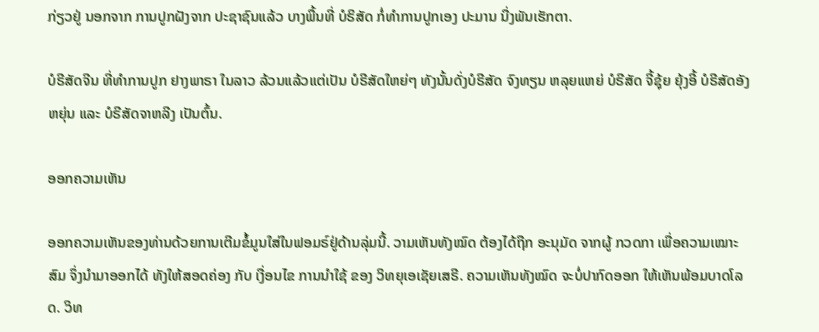ກ່ຽວຢູ່ ນອກຈາກ ການປູກຝັງຈາກ ປະຊາຊົນແລ້ວ ບາງພື້ນທີ່ ບໍຣິສັດ ກໍ່ທຳການປູກເອງ ປະມານ ນື່ງພັນເຮັກຕາ.

ບໍຣີສັດຈີນ ທີ່ທຳການປູກ ຢາງພາຣາ ໃນລາວ ລ້ວນແລ້ວແຕ່ເປັນ ບໍຣີສັດໃຫຍ່ໆ ທັງນັ້ນດັ່ງບໍຣີສັດ ຈົງທຽນ ຫລຸຍແຫຍ່ ບໍຣີສັດ ຈີ້ຊຸ້ຍ ຍຸ້ງອີ້ ບໍຣີສັດອັງຫຍຸ່ນ ແລະ ບໍຣີສັດຈາຫລີງ ເປັນຕົ້ນ.

ອອກຄວາມເຫັນ

ອອກຄວາມເຫັນຂອງທ່ານດ້ວຍການເຕີມຂໍ້ມູນໃສ່ໃນຟອມຣ໌ຢູ່ດ້ານລຸ່ມນີ້. ວາມເຫັນທັງໝົດ ຕ້ອງໄດ້ຖືກ ອະນຸມັດ ຈາກຜູ້ ກວດກາ ເພື່ອຄວາມເໝາະສົມ ຈຶ່ງນໍາມາອອກໄດ້ ທັງໃຫ້ສອດຄ່ອງ ກັບ ເງື່ອນໄຂ ການນຳໃຊ້ ຂອງ ວິທຍຸເອເຊັຍເສຣີ. ຄວາມເຫັນທັງໝົດ ຈະບໍ່ປາກົດອອກ ໃຫ້ເຫັນພ້ອມບາດໂລດ. ວິທ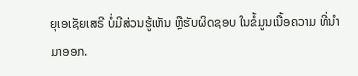ຍຸເອເຊັຍເສຣີ ບໍ່ມີສ່ວນຮູ້ເຫັນ ຫຼືຮັບຜິດຊອບ ໃນຂໍ້ມູນເນື້ອຄວາມ ທີ່ນໍາມາອອກ.